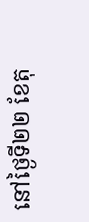នៅថ្ងៃទី២២ ខែតុ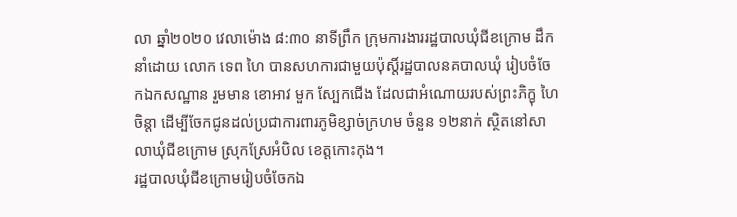លា ឆ្នាំ២០២០ វេលាម៉ោង ៨:៣០ នាទីព្រឹក ក្រុមការងាររដ្ឋបាលឃុំជីខក្រោម ដឹកនាំដោយ លោក ទេព ហៃ បានសហការជាមួយប៉ុស្តិ៍រដ្ឋបាលនគបាលឃុំ រៀបចំចែកឯកសណ្ឋាន រួមមាន ខោអាវ មួក ស្បែកជើង ដែលជាអំណោយរបស់ព្រះភិក្ខុ ហៃ ចិន្ដា ដើម្បីចែកជូនដល់ប្រជាការពារភូមិខ្សាច់ក្រហម ចំនួន ១២នាក់ ស្ថិតនៅសាលាឃុំជីខក្រោម ស្រុកស្រែអំបិល ខេត្តកោះកុង។
រដ្ឋបាលឃុំជីខក្រោមរៀបចំចែកឯ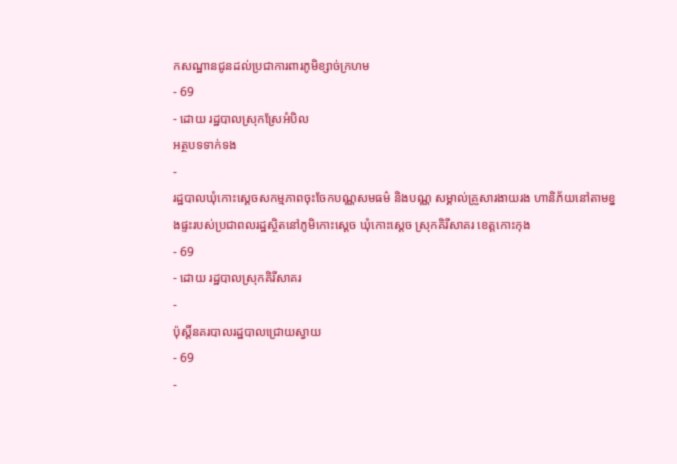កសណ្ឋានជូនដល់ប្រជាការពារភូមិខ្សាច់ក្រហម
- 69
- ដោយ រដ្ឋបាលស្រុកស្រែអំបិល
អត្ថបទទាក់ទង
-
រដ្ឋបាលឃុំកោះស្ដេចសកម្មភាពចុះចែកបណ្ណសមធម៌ និងបណ្ណ សម្គាល់គ្រួសារងាយរង ហានិភ័យនៅតាមខ្នងផ្ទះរបស់ប្រជាពលរដ្ឋស្ថិតនៅភូមិកោះស្ដេច ឃុំកោះស្ដេច ស្រុកគិរីសាគរ ខេត្តកោះកុង
- 69
- ដោយ រដ្ឋបាលស្រុកគិរីសាគរ
-
ប៉ុស្តិ៍នគរបាលរដ្ឋបាលជ្រោយស្វាយ
- 69
-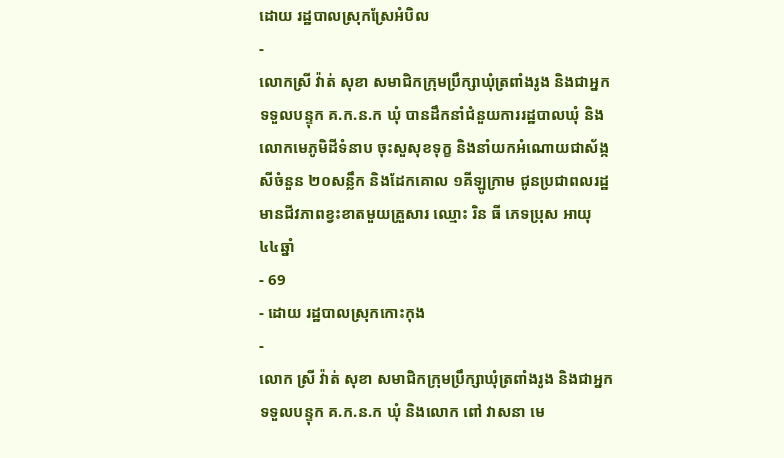ដោយ រដ្ឋបាលស្រុកស្រែអំបិល
-
លោកស្រី វ៉ាត់ សុខា សមាជិកក្រុមប្រឹក្សាឃុំត្រពាំងរូង និងជាអ្នកទទួលបន្ទុក គ.ក.ន.ក ឃុំ បានដឹកនាំជំនួយការរដ្ឋបាលឃុំ និងលោកមេភូមិដីទំនាប ចុះសួសុខទុក្ខ និងនាំយកអំណោយជាស័ង្កសីចំនួន ២០សន្លឹក និងដែកគោល ១គីឡូក្រាម ជូនប្រជាពលរដ្ឋមានជីវភាពខ្វះខាតមួយគ្រួសារ ឈ្មោះ រិន ធី ភេទប្រុស អាយុ ៤៤ឆ្នាំ
- 69
- ដោយ រដ្ឋបាលស្រុកកោះកុង
-
លោក ស្រី វ៉ាត់ សុខា សមាជិកក្រុមប្រឹក្សាឃុំត្រពាំងរូង និងជាអ្នកទទួលបន្ទុក គ.ក.ន.ក ឃុំ និងលោក ពៅ វាសនា មេ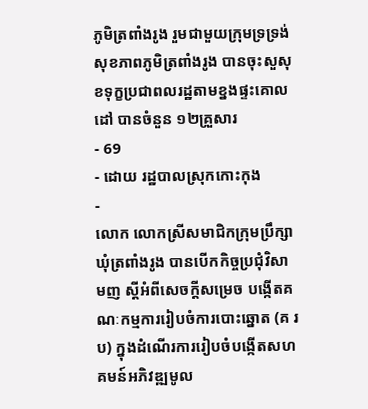ភូមិត្រពាំងរូង រួមជាមួយក្រុមទ្រទ្រង់សុខភាពភូមិត្រពាំងរូង បានចុះសួសុខទុក្ខប្រជាពលរដ្ឋតាមខ្នងផ្ទះគោលដៅ បានចំនួន ១២គ្រួសារ
- 69
- ដោយ រដ្ឋបាលស្រុកកោះកុង
-
លោក លោកស្រីសមាជិកក្រុមប្រឹក្សាឃុំត្រពាំងរូង បានបើកកិច្ចប្រជុំវិសាមញ ស្ដីអំពីសេចក្តីសម្រេច បង្កើតគណៈកម្មការរៀបចំការបោះឆ្នោត (គ រ ប) ក្នុងដំណើរការរៀបចំបង្កើតសហគមន៍អភិវឌ្ឍមូល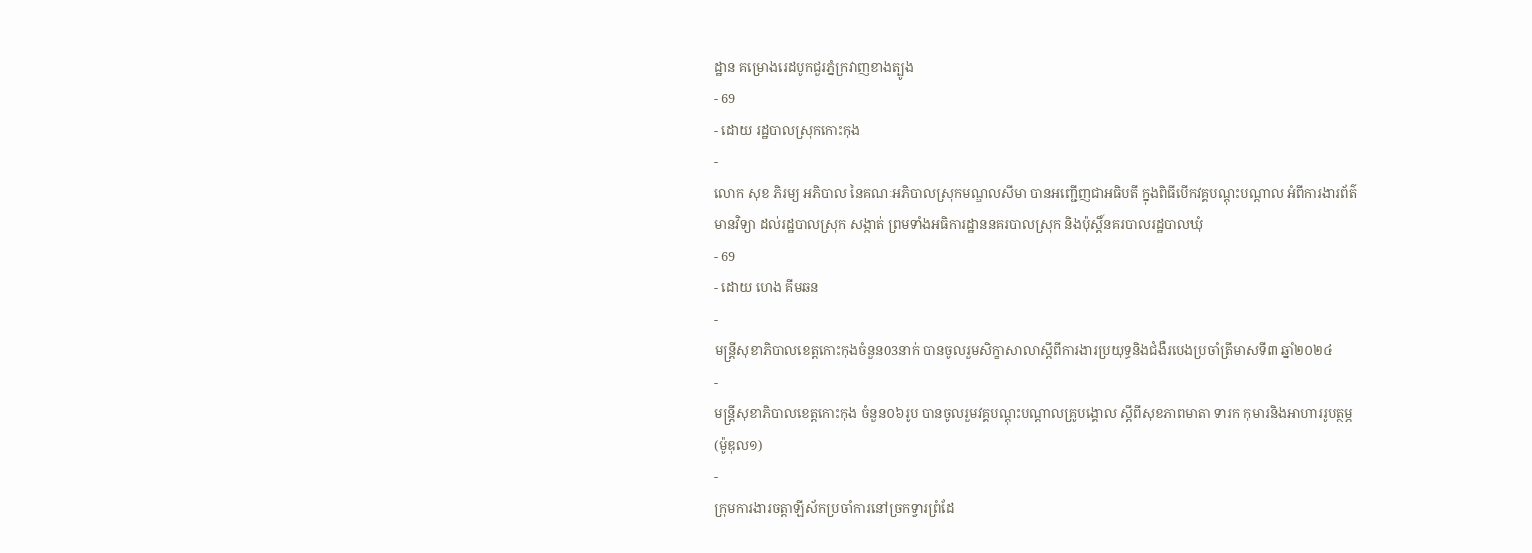ដ្ឋាន គម្រោងរេដបូកជួរភ្នំក្រវាញខាងត្បូង
- 69
- ដោយ រដ្ឋបាលស្រុកកោះកុង
-
លោក សុខ ភិរម្យ អភិបាល នៃគណៈអភិបាលស្រុកមណ្ឌលសីមា បានអញ្ជើញជាអធិបតី ក្នុងពិធីបើកវគ្គបណ្តុះបណ្តាល អំពីការងារព័ត៌មានវិទ្យា ដល់រដ្ឋបាលស្រុក សង្កាត់ ព្រមទាំងអធិការដ្ឋាននគរបាលស្រុក និងប៉ុស្តិ៍នគរបាលរដ្ឋបាលឃុំ
- 69
- ដោយ ហេង គីមឆន
-
មន្ត្រីសុខាភិបាលខេត្តកោះកុងចំនួន03នាក់ បានចូលរួមសិក្ខាសាលាស្ដីពីការងារប្រយុទ្ធនិងជំងឺរបេងប្រចាំត្រីមាសទី៣ ឆ្នាំ២០២៤
-
មន្ត្រីសុខាភិបាលខេត្តកោះកុង ចំនួន០៦រូប បានចូលរួមវគ្គបណ្តុះបណ្ដាលគ្រូបង្គោល ស្ដីពីសុខភាពមាតា ទារក កុមារនិងអាហាររូបត្ថម្ភ (ម៉ូឌុល១)
-
ក្រុមការងារចត្តាឡីស័កប្រចាំការនៅច្រកទ្វារព្រំដែ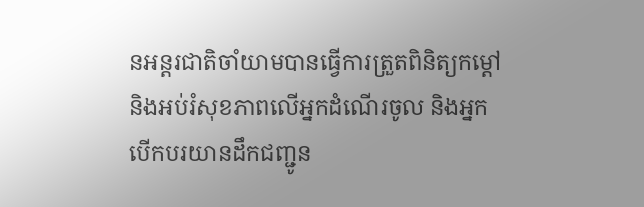នអន្ដរជាតិចាំយាមបានធ្វើការត្រួតពិនិត្យកម្ដៅនិងអប់រំសុខភាពលើអ្នកដំណើរចូល និងអ្នកបើកបរយានដឹកជញ្ជូន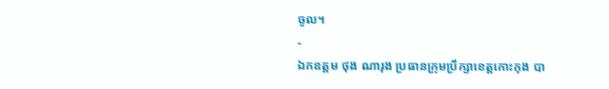ចូល។
-
ឯកឧត្តម ថុង ណារុង ប្រធានក្រុមប្រឹក្សាខេត្តកោះកុង បា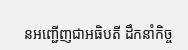នអញ្ជើញជាអធិបតី ដឹកនាំកិច្ច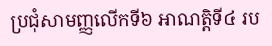ប្រជុំសាមញ្ញលើកទី៦ អាណត្តិទី៤ រប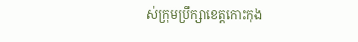ស់ក្រុមប្រឹក្សាខេត្តកោះកុង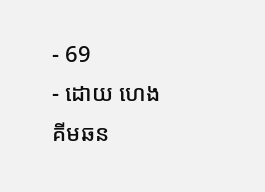- 69
- ដោយ ហេង គីមឆន